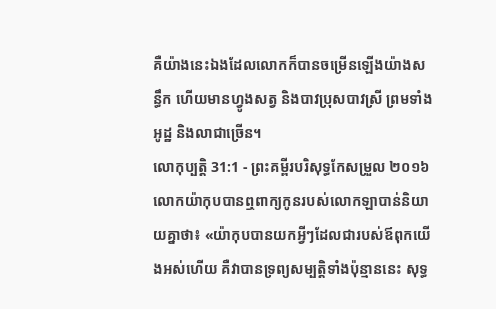គឺយ៉ាងនេះឯងដែលលោកក៏បានចម្រើនឡើងយ៉ាងសន្ធឹក ហើយមានហ្វូងសត្វ និងបាវប្រុសបាវស្រី ព្រមទាំងអូដ្ឋ និងលាជាច្រើន។
លោកុប្បត្តិ 31:1 - ព្រះគម្ពីរបរិសុទ្ធកែសម្រួល ២០១៦ លោកយ៉ាកុបបានឮពាក្យកូនរបស់លោកឡាបាន់និយាយគ្នាថា៖ «យ៉ាកុបបានយកអ្វីៗដែលជារបស់ឪពុកយើងអស់ហើយ គឺវាបានទ្រព្យសម្បត្តិទាំងប៉ុន្មាននេះ សុទ្ធ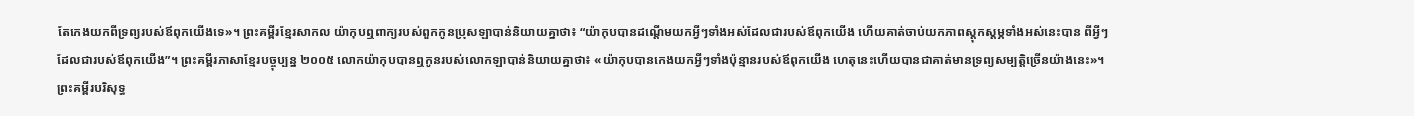តែកេងយកពីទ្រព្យរបស់ឪពុកយើងទេ»។ ព្រះគម្ពីរខ្មែរសាកល យ៉ាកុបឮពាក្យរបស់ពួកកូនប្រុសឡាបាន់និយាយគ្នាថា៖ “យ៉ាកុបបានដណ្ដើមយកអ្វីៗទាំងអស់ដែលជារបស់ឪពុកយើង ហើយគាត់ចាប់យកភាពស្ដុកស្ដម្ភទាំងអស់នេះបាន ពីអ្វីៗដែលជារបស់ឪពុកយើង”។ ព្រះគម្ពីរភាសាខ្មែរបច្ចុប្បន្ន ២០០៥ លោកយ៉ាកុបបានឮកូនរបស់លោកឡាបាន់និយាយគ្នាថា៖ «យ៉ាកុបបានកេងយកអ្វីៗទាំងប៉ុន្មានរបស់ឪពុកយើង ហេតុនេះហើយបានជាគាត់មានទ្រព្យសម្បត្តិច្រើនយ៉ាងនេះ»។ ព្រះគម្ពីរបរិសុទ្ធ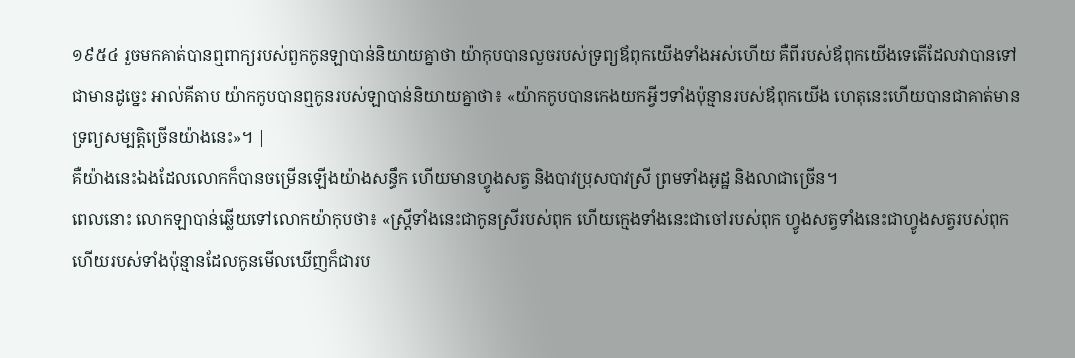១៩៥៤ រួចមកគាត់បានឮពាក្យរបស់ពួកកូនឡាបាន់និយាយគ្នាថា យ៉ាកុបបានលួចរបស់ទ្រព្យឪពុកយើងទាំងអស់ហើយ គឺពីរបស់ឪពុកយើងទេតើដែលវាបានទៅជាមានដូច្នេះ អាល់គីតាប យ៉ាកកូបបានឮកូនរបស់ឡាបាន់និយាយគ្នាថា៖ «យ៉ាកកូបបានកេងយកអ្វីៗទាំងប៉ុន្មានរបស់ឪពុកយើង ហេតុនេះហើយបានជាគាត់មានទ្រព្យសម្បត្តិច្រើនយ៉ាងនេះ»។ |
គឺយ៉ាងនេះឯងដែលលោកក៏បានចម្រើនឡើងយ៉ាងសន្ធឹក ហើយមានហ្វូងសត្វ និងបាវប្រុសបាវស្រី ព្រមទាំងអូដ្ឋ និងលាជាច្រើន។
ពេលនោះ លោកឡាបាន់ឆ្លើយទៅលោកយ៉ាកុបថា៖ «ស្ត្រីទាំងនេះជាកូនស្រីរបស់ពុក ហើយក្មេងទាំងនេះជាចៅរបស់ពុក ហ្វូងសត្វទាំងនេះជាហ្វូងសត្វរបស់ពុក ហើយរបស់ទាំងប៉ុន្មានដែលកូនមើលឃើញក៏ជារប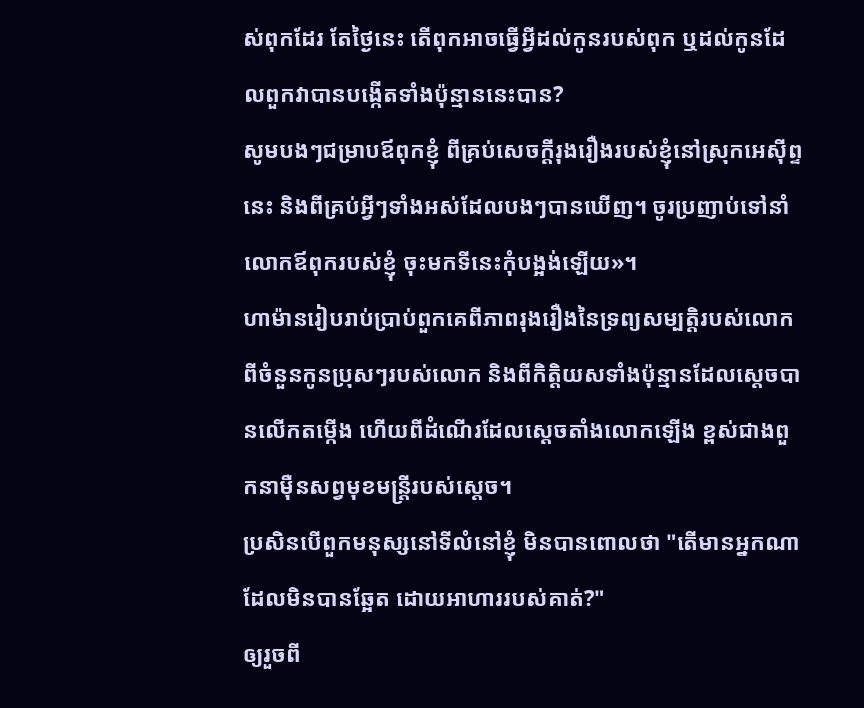ស់ពុកដែរ តែថ្ងៃនេះ តើពុកអាចធ្វើអ្វីដល់កូនរបស់ពុក ឬដល់កូនដែលពួកវាបានបង្កើតទាំងប៉ុន្មាននេះបាន?
សូមបងៗជម្រាបឪពុកខ្ញុំ ពីគ្រប់សេចក្ដីរុងរឿងរបស់ខ្ញុំនៅស្រុកអេស៊ីព្ទនេះ និងពីគ្រប់អ្វីៗទាំងអស់ដែលបងៗបានឃើញ។ ចូរប្រញាប់ទៅនាំលោកឪពុករបស់ខ្ញុំ ចុះមកទីនេះកុំបង្អង់ឡើយ»។
ហាម៉ានរៀបរាប់ប្រាប់ពួកគេពីភាពរុងរឿងនៃទ្រព្យសម្បត្តិរបស់លោក ពីចំនួនកូនប្រុសៗរបស់លោក និងពីកិត្តិយសទាំងប៉ុន្មានដែលស្តេចបានលើកតម្កើង ហើយពីដំណើរដែលស្ដេចតាំងលោកឡើង ខ្ពស់ជាងពួកនាម៉ឺនសព្វមុខមន្ត្រីរបស់ស្ដេច។
ប្រសិនបើពួកមនុស្សនៅទីលំនៅខ្ញុំ មិនបានពោលថា "តើមានអ្នកណាដែលមិនបានឆ្អែត ដោយអាហាររបស់គាត់?"
ឲ្យរួចពី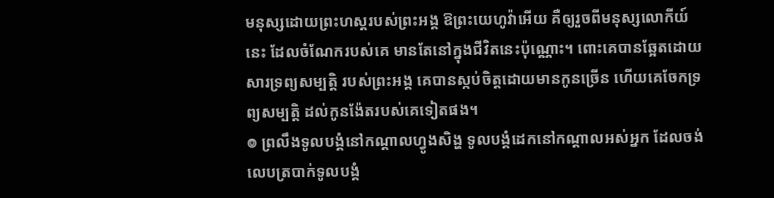មនុស្សដោយព្រះហស្តរបស់ព្រះអង្គ ឱព្រះយេហូវ៉ាអើយ គឺឲ្យរួចពីមនុស្សលោកីយ៍នេះ ដែលចំណែករបស់គេ មានតែនៅក្នុងជីវិតនេះប៉ុណ្ណោះ។ ពោះគេបានឆ្អែតដោយសារទ្រព្យសម្បត្តិ របស់ព្រះអង្គ គេបានស្កប់ចិត្តដោយមានកូនច្រើន ហើយគេចែកទ្រព្យសម្បត្តិ ដល់កូនង៉ែតរបស់គេទៀតផង។
៙ ព្រលឹងទូលបង្គំនៅកណ្ដាលហ្វូងសិង្ហ ទូលបង្គំដេកនៅកណ្ដាលអស់អ្នក ដែលចង់លេបត្របាក់ទូលបង្គំ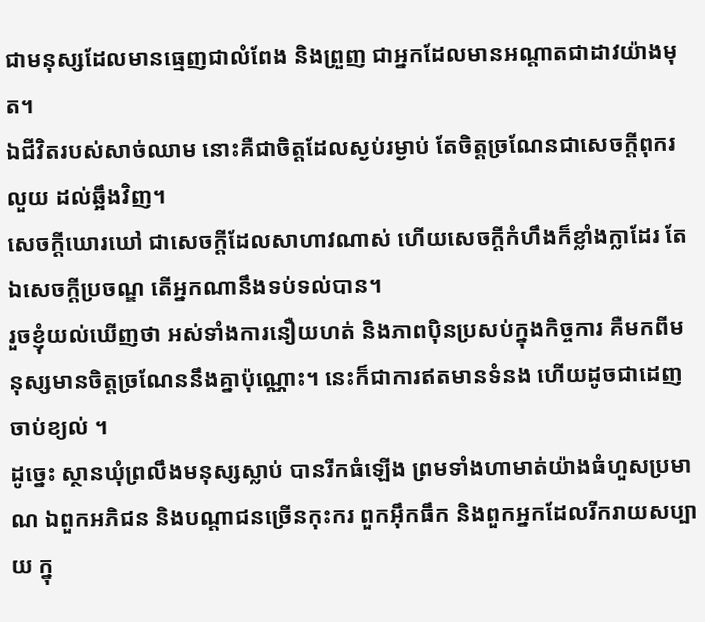ជាមនុស្សដែលមានធ្មេញជាលំពែង និងព្រួញ ជាអ្នកដែលមានអណ្ដាតជាដាវយ៉ាងមុត។
ឯជីវិតរបស់សាច់ឈាម នោះគឺជាចិត្តដែលស្ងប់រម្ងាប់ តែចិត្តច្រណែនជាសេចក្ដីពុករលួយ ដល់ឆ្អឹងវិញ។
សេចក្ដីឃោរឃៅ ជាសេចក្ដីដែលសាហាវណាស់ ហើយសេចក្ដីកំហឹងក៏ខ្លាំងក្លាដែរ តែឯសេចក្ដីប្រចណ្ឌ តើអ្នកណានឹងទប់ទល់បាន។
រួចខ្ញុំយល់ឃើញថា អស់ទាំងការនឿយហត់ និងភាពប៉ិនប្រសប់ក្នុងកិច្ចការ គឺមកពីមនុស្សមានចិត្តច្រណែននឹងគ្នាប៉ុណ្ណោះ។ នេះក៏ជាការឥតមានទំនង ហើយដូចជាដេញចាប់ខ្យល់ ។
ដូច្នេះ ស្ថានឃុំព្រលឹងមនុស្សស្លាប់ បានរីកធំឡើង ព្រមទាំងហាមាត់យ៉ាងធំហួសប្រមាណ ឯពួកអភិជន និងបណ្ដាជនច្រើនកុះករ ពួកអ៊ឹកធឹក និងពួកអ្នកដែលរីករាយសប្បាយ ក្នុ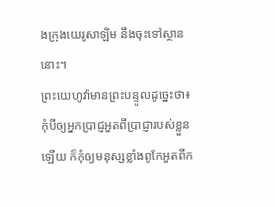ងក្រុងយេរូសាឡិម នឹងចុះទៅស្ថាននោះ។
ព្រះយេហូវ៉ាមានព្រះបន្ទូលដូច្នេះថា៖ កុំបីឲ្យអ្នកប្រាជ្ញអួតពីប្រាជ្ញារបស់ខ្លួនឡើយ ក៏កុំឲ្យមនុស្សខ្លាំងពូកែអួតពីក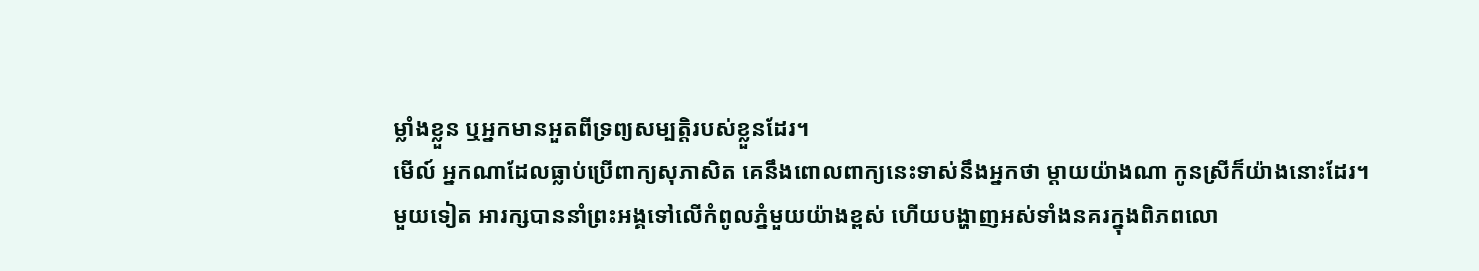ម្លាំងខ្លួន ឬអ្នកមានអួតពីទ្រព្យសម្បត្តិរបស់ខ្លួនដែរ។
មើល៍ អ្នកណាដែលធ្លាប់ប្រើពាក្យសុភាសិត គេនឹងពោលពាក្យនេះទាស់នឹងអ្នកថា ម្តាយយ៉ាងណា កូនស្រីក៏យ៉ាងនោះដែរ។
មួយទៀត អារក្សបាននាំព្រះអង្គទៅលើកំពូលភ្នំមួយយ៉ាងខ្ពស់ ហើយបង្ហាញអស់ទាំងនគរក្នុងពិភពលោ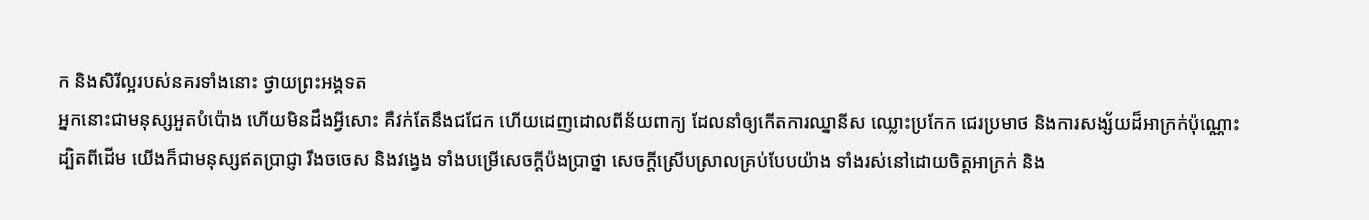ក និងសិរីល្អរបស់នគរទាំងនោះ ថ្វាយព្រះអង្គទត
អ្នកនោះជាមនុស្សអួតបំប៉ោង ហើយមិនដឹងអ្វីសោះ គឺវក់តែនឹងជជែក ហើយដេញដោលពីន័យពាក្យ ដែលនាំឲ្យកើតការឈ្នានីស ឈ្លោះប្រកែក ជេរប្រមាថ និងការសង្ស័យដ៏អាក្រក់ប៉ុណ្ណោះ
ដ្បិតពីដើម យើងក៏ជាមនុស្សឥតប្រាជ្ញា រឹងចចេស និងវង្វេង ទាំងបម្រើសេចក្ដីប៉ងប្រាថ្នា សេចក្ដីស្រើបស្រាលគ្រប់បែបយ៉ាង ទាំងរស់នៅដោយចិត្តអាក្រក់ និង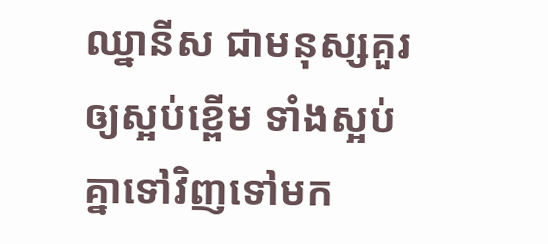ឈ្នានីស ជាមនុស្សគួរឲ្យស្អប់ខ្ពើម ទាំងស្អប់គ្នាទៅវិញទៅមក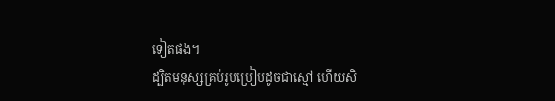ទៀតផង។
ដ្បិតមនុស្សគ្រប់រូបប្រៀបដូចជាស្មៅ ហើយសិ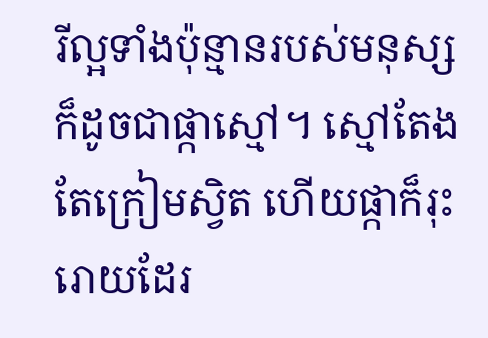រីល្អទាំងប៉ុន្មានរបស់មនុស្សក៏ដូចជាផ្កាស្មៅ។ ស្មៅតែងតែក្រៀមស្វិត ហើយផ្កាក៏រុះរោយដែរ